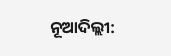ନୂଆଦିଲ୍ଲୀ: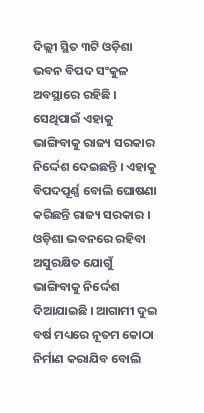ଦିଲ୍ଲୀ ସ୍ଥିତ ୩ଟି ଓଡ଼ିଶା ଭବନ ବିପଦ ସଂକୁଳ ଅବସ୍ଥାରେ ରହିଛି । ସେଥିପାଇଁ ଏହାକୁ ଭାଙ୍ଗିବାକୁ ରାଜ୍ୟ ସରକାର ନିର୍ଦ୍ଦେଶ ଦେଇଛନ୍ତି । ଏହାକୁ ବିପଦପୂର୍ଣ୍ଣ ବୋଲି ଘୋଷଣା କରିଛନ୍ତି ରାଜ୍ୟ ସରକାର । ଓଡ଼ିଶା ଭବନରେ ରହିବା ଅସୁରକ୍ଷିତ ଯୋଗୁଁ ଭାଙ୍ଗିବାକୁ ନିର୍ଦ୍ଦେଶ ଦିଆଯାଇଛି । ଆଗାମୀ ଦୁଇ ବର୍ଷ ମଧ୍ୟରେ ନୂତମ କୋଠା ନିର୍ମାଣ କରାଯିବ ବୋଲି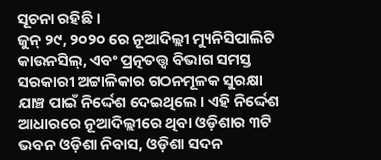ସୂଚନା ରହିଛି ।
ଜୁନ୍ ୨୯, ୨୦୨୦ ରେ ନୂଆଦିଲ୍ଲୀ ମ୍ୟୁନିସିପାଲିଟି କାଉନସିଲ୍, ଏବଂ ପ୍ରତ୍ନତତ୍ତ୍ୱ ବିଭାଗ ସମସ୍ତ ସରକାରୀ ଅଟ୍ଟାଳିକାର ଗଠନମୂଳକ ସୁରକ୍ଷା ଯାଞ୍ଚ ପାଇଁ ନିର୍ଦ୍ଦେଶ ଦେଇଥିଲେ । ଏହି ନିର୍ଦ୍ଦେଶ ଆଧାରରେ ନୂଆଦିଲ୍ଲୀରେ ଥିବା ଓଡ଼ିଶାର ୩ଟି ଭବନ ଓଡ଼ିଶା ନିବାସ, ଓଡ଼ିଶା ସଦନ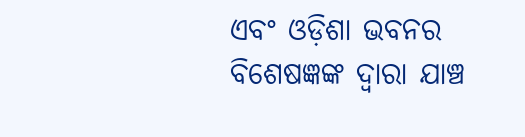ଏବଂ ଓଡ଼ିଶା ଭବନର ବିଶେଷଜ୍ଞଙ୍କ ଦ୍ୱାରା ଯାଞ୍ଚ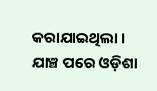କରାଯାଇଥିଲା । ଯାଞ୍ଚ ପରେ ଓଡ଼ିଶା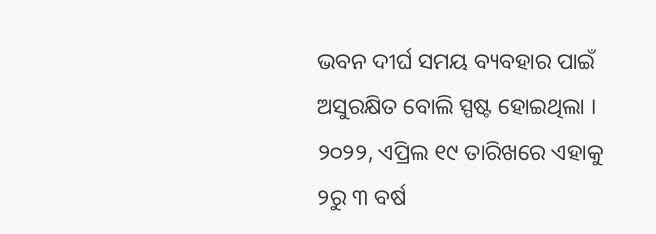ଭବନ ଦୀର୍ଘ ସମୟ ବ୍ୟବହାର ପାଇଁ ଅସୁରକ୍ଷିତ ବୋଲି ସ୍ପଷ୍ଟ ହୋଇଥିଲା । ୨୦୨୨, ଏପ୍ରିଲ ୧୯ ତାରିଖରେ ଏହାକୁ ୨ରୁ ୩ ବର୍ଷ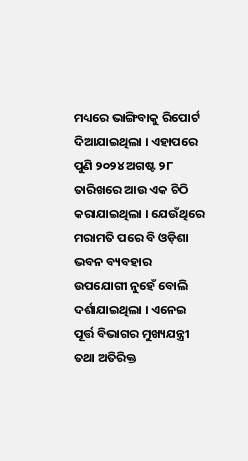ମଧ୍ୟରେ ଭାଙ୍ଗିବାକୁ ରିପୋର୍ଟ ଦିଆଯାଇଥିଲା । ଏହାପରେ ପୁଣି ୨୦୨୪ ଅଗଷ୍ଟ ୨୮ ତାରିଖରେ ଆଉ ଏକ ଚିଠି କରାଯାଇଥିଲା । ଯେଉଁଥିରେ ମରାମତି ପରେ ବି ଓଡ଼ିଶା ଭବନ ବ୍ୟବହାର ଉପଯୋଗୀ ନୁହେଁ ବୋଲି ଦର୍ଶାଯାଇଥିଲା । ଏନେଇ ପୂର୍ତ୍ତ ବିଭାଗର ମୁଖ୍ୟଯନ୍ତ୍ରୀ ତଥା ଅତିରିକ୍ତ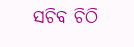ସଚିବ ଚିଠି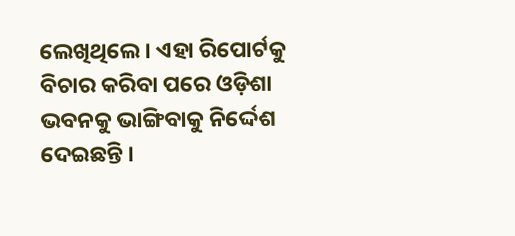ଲେଖିଥିଲେ । ଏହା ରିପୋର୍ଟକୁ ବିଚାର କରିବା ପରେ ଓଡ଼ିଶା ଭବନକୁ ଭାଙ୍ଗିବାକୁ ନିର୍ଦ୍ଦେଶ ଦେଇଛନ୍ତି ।